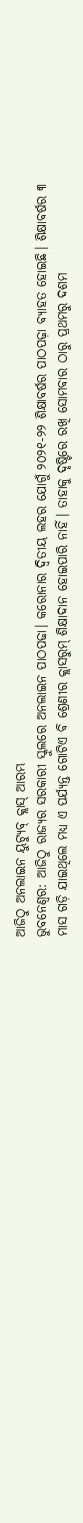ଆଜିଠୁ ଅନଲାଇନ ୟୁଟ୍ୟୁବ୍ କ୍ଲାସ୍ ଆରମ୍ଭ
ଭୁବନେଣ୍ବର: ଆଜିଠୁ ରାଜ୍ୟର ସରକାରୀ ସ୍କୁଲରେ ଅନଲାଇନ ପାଠପଢା। କରୋନାର ଦ୍ବିତୀୟ ଲହର ଯୋଗୁଁ ୨୦୨୧-୨୨ ଶିକ୍ଷାବର୍ଷର ପାଠପଢ଼ା ବ୍ୟାହତ ହୋଇଛି। ଶିକ୍ଷାବର୍ଷର ୩ ମାସ ଗଡ଼ି ଯାଇଥିଲେ ମଧ୍ୟ ଏ ପର୍ଯ୍ୟନ୍ତ ଗୋଟିଏ ବି ଶ୍ରେଣୀର କ୍ଲାସରୁମ୍ ଶିକ୍ଷାଦାନ ହୋଇପାରି ନାହିଁ। ତାହାକୁ ଦୃଷ୍ଟିରେ ରଖି ସୋମବାର ଠାରୁ ପ୍ରଥମରୁ ଦଶମ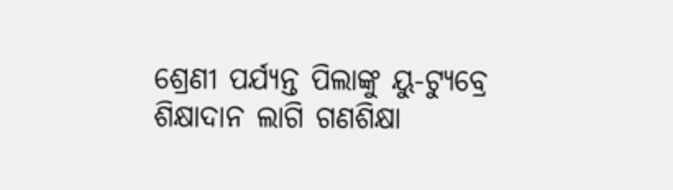ଶ୍ରେଣୀ ପର୍ଯ୍ୟନ୍ତ ପିଲାଙ୍କୁ ୟୁ-ଟ୍ୟୁବ୍ରେ ଶିକ୍ଷାଦାନ ଲାଗି ଗଣଶିକ୍ଷା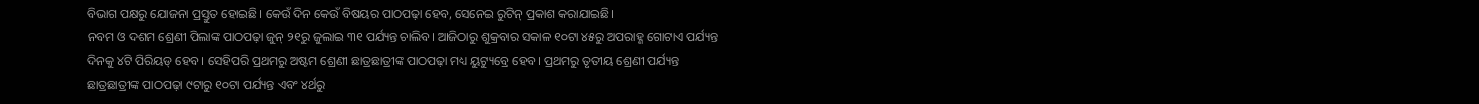ବିଭାଗ ପକ୍ଷରୁ ଯୋଜନା ପ୍ରସ୍ତୁତ ହୋଇଛି। କେଉଁ ଦିନ କେଉଁ ବିଷୟର ପାଠପଢ଼ା ହେବ, ସେନେଇ ରୁଟିନ୍ ପ୍ରକାଶ କରାଯାଇଛି।
ନବମ ଓ ଦଶମ ଶ୍ରେଣୀ ପିଲାଙ୍କ ପାଠପଢ଼ା ଜୁନ୍ ୨୧ରୁ ଜୁଲାଇ ୩୧ ପର୍ଯ୍ୟନ୍ତ ଚାଲିବ। ଆଜିଠାରୁ ଶୁକ୍ରବାର ସକାଳ ୧୦ଟା ୪୫ରୁ ଅପରାହ୍ଣ ଗୋଟାଏ ପର୍ଯ୍ୟନ୍ତ ଦିନକୁ ୪ଟି ପିରିୟଡ୍ ହେବ। ସେହିପରି ପ୍ରଥମରୁ ଅଷ୍ଟମ ଶ୍ରେଣୀ ଛାତ୍ରଛାତ୍ରୀଙ୍କ ପାଠପଢ଼ା ମଧ୍ୟ ୟୁଟ୍ୟୁବ୍ରେ ହେବ। ପ୍ରଥମରୁ ତୃତୀୟ ଶ୍ରେଣୀ ପର୍ଯ୍ୟନ୍ତ ଛାତ୍ରଛାତ୍ରୀଙ୍କ ପାଠପଢ଼ା ୯ଟାରୁ ୧୦ଟା ପର୍ଯ୍ୟନ୍ତ ଏବଂ ୪ର୍ଥରୁ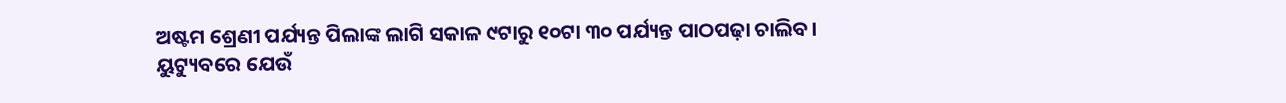ଅଷ୍ଟମ ଶ୍ରେଣୀ ପର୍ଯ୍ୟନ୍ତ ପିଲାଙ୍କ ଲାଗି ସକାଳ ୯ଟାରୁ ୧୦ଟା ୩୦ ପର୍ଯ୍ୟନ୍ତ ପାଠପଢ଼ା ଚାଲିବ।
ୟୁଟ୍ୟୁବରେ ଯେଉଁ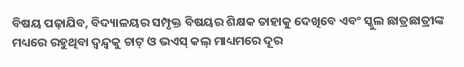ବିଷୟ ପଢ଼ାଯିବ, ବିଦ୍ୟାଳୟର ସମ୍ପୃକ୍ତ ବିଷୟର ଶିକ୍ଷକ ତାହାକୁ ଦେଖିବେ ଏବଂ ସ୍କୁଲ ଛାତ୍ରଛାତ୍ରୀଙ୍କ ମଧ୍ୟରେ ରହୁଥିବା ଦ୍ବନ୍ଦ୍ବକୁ ଚାଟ୍ ଓ ଭଏସ୍ କଲ୍ ମାଧ୍ୟମରେ ଦୂର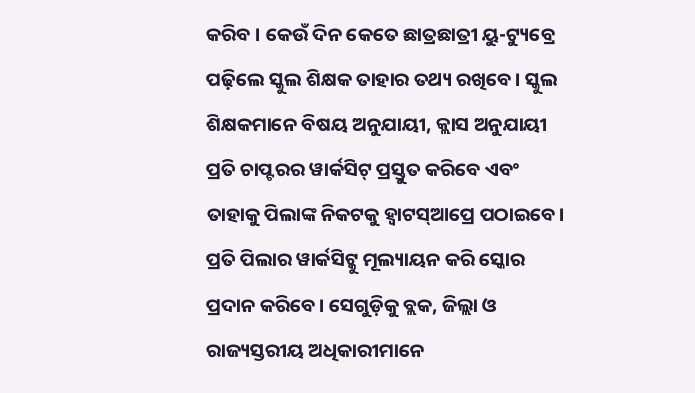କରିବ । କେଉଁ ଦିନ କେତେ ଛାତ୍ରଛାତ୍ରୀ ୟୁ-ଟ୍ୟୁବ୍ରେ ପଢ଼ିଲେ ସ୍କୁଲ ଶିକ୍ଷକ ତାହାର ତଥ୍ୟ ରଖିବେ। ସ୍କୁଲ ଶିକ୍ଷକମାନେ ବିଷୟ ଅନୁଯାୟୀ, କ୍ଲାସ ଅନୁଯାୟୀ ପ୍ରତି ଚାପ୍ଟରର ୱାର୍କସିଟ୍ ପ୍ରସ୍ତୁତ କରିବେ ଏବଂ ତାହାକୁ ପିଲାଙ୍କ ନିକଟକୁ ହ୍ବାଟସ୍ଆପ୍ରେ ପଠାଇବେ। ପ୍ରତି ପିଲାର ୱାର୍କସିଟ୍କୁ ମୂଲ୍ୟାୟନ କରି ସ୍କୋର ପ୍ରଦାନ କରିବେ। ସେଗୁଡ଼ିକୁ ବ୍ଲକ, ଜିଲ୍ଲା ଓ ରାଜ୍ୟସ୍ତରୀୟ ଅଧିକାରୀମାନେ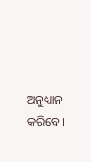ଅନୁଧ୍ୟାନ କରିବେ।